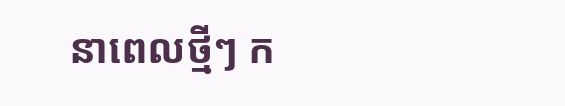នាពេលថ្មីៗ ក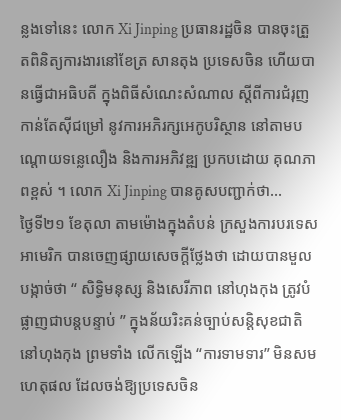ន្លងទៅនេះ លោក Xi Jinping ប្រធានរដ្ឋចិន បានចុះត្រួតពិនិត្យការងារនៅខែត្រ សានតុង ប្រទេសចិន ហើយបានធ្វើជាអធិបតី ក្នុងពិធីសំណេះសំណាល ស្តីពីការជំរុញកាន់តែស៊ីជម្រៅ នូវការអភិរក្សអេកូបរិស្ថាន នៅតាមបណ្តោយទន្លេលឿង និងការអភិវឌ្ឍ ប្រកបដោយ គុណភាពខ្ពស់ ។ លោក Xi Jinping បានគូសបញ្ជាក់ថា...
ថ្ងៃទី២១ ខែតុលា តាមម៉ោងក្នុងតំបន់ ក្រសួងការបរទេសអាមេរិក បានចេញផ្សាយសេចក្តីថ្លែងថា ដោយបានមួលបង្កាច់ថា “ សិទិ្ធមនុស្ស និងសេរីភាព នៅហុងកុង ត្រូវបំផ្លាញជាបន្តបន្ទាប់ ” ក្នុងន័យរិះគន់ច្បាប់សន្តិសុខជាតិ នៅហុងកុង ព្រមទាំង លើកឡើង “ការទាមទារ” មិនសមហេតុផល ដែលចង់ឱ្យប្រទេសចិន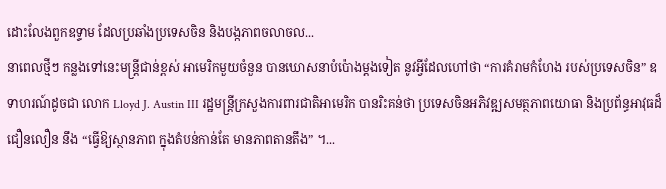ដោះលែងពួកឧទ្ទាម ដែលប្រឆាំងប្រទេសចិន និងបង្កភាពចលាចល...
នាពេលថ្មីៗ កន្លងទៅនេះមន្រ្តីជាន់ខ្ពស់ អាមេរិកមួយចំនួន បានឃោសនាបំប៉ោងម្តងទៀត នូវអ្វីដែលហៅថា “ការគំរាមកំហែង របស់ប្រទេសចិន” ឧទាហរណ៍ដូចជា លោក Lloyd J. Austin III រដ្ឋមន្ត្រីក្រសួងការពារជាតិអាមេរិក បានរិះគន់ថា ប្រទេសចិនអភិវឌ្ឍសមត្ថភាពយោធា និងប្រព័ន្ធអាវុធដ៏ជឿនលឿន នឹង “ធ្វើឱ្យស្ថានភាព ក្នុងតំបន់កាន់តែ មានភាពតានតឹង” ។...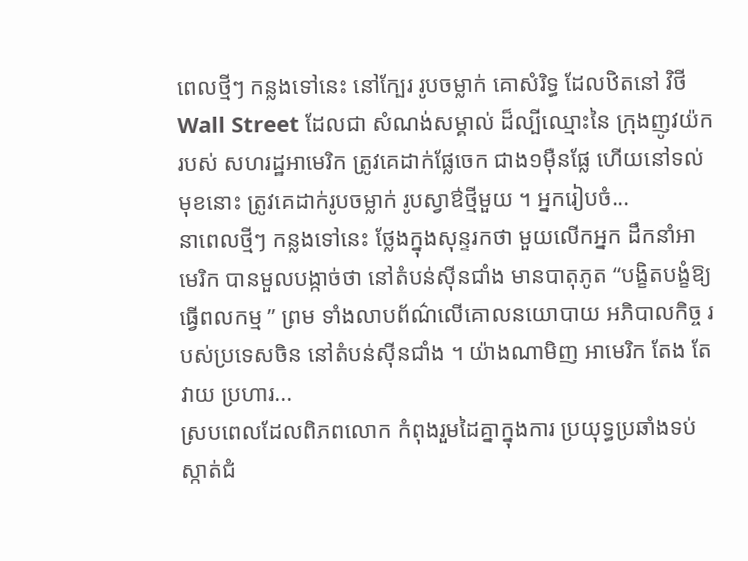ពេលថ្មីៗ កន្លងទៅនេះ នៅក្បែរ រូបចម្លាក់ គោសំរិទ្ធ ដែលឋិតនៅ វិថី Wall Street ដែលជា សំណង់សម្គាល់ ដ៏ល្បីឈ្មោះនៃ ក្រុងញូវយ៉ក របស់ សហរដ្ឋអាមេរិក ត្រូវគេដាក់ផ្លែចេក ជាង១ម៉ឺនផ្លែ ហើយនៅទល់មុខនោះ ត្រូវគេដាក់រូបចម្លាក់ រូបស្វាឳថ្មីមួយ ។ អ្នករៀបចំ...
នាពេលថ្មីៗ កន្លងទៅនេះ ថ្លែងក្នុងសុន្ទរកថា មួយលើកអ្នក ដឹកនាំអាមេរិក បានមួលបង្កាច់ថា នៅតំបន់ស៊ីនជាំង មានបាតុភូត “បង្ខិតបង្ខំឱ្យធ្វើពលកម្ម ” ព្រម ទាំងលាបព័ណ៌លើគោលនយោបាយ អភិបាលកិច្ច របស់ប្រទេសចិន នៅតំបន់ស៊ីនជាំង ។ យ៉ាងណាមិញ អាមេរិក តែង តែ វាយ ប្រហារ...
ស្របពេលដែលពិភពលោក កំពុងរួមដៃគ្នាក្នុងការ ប្រយុទ្ធប្រឆាំងទប់ស្កាត់ជំ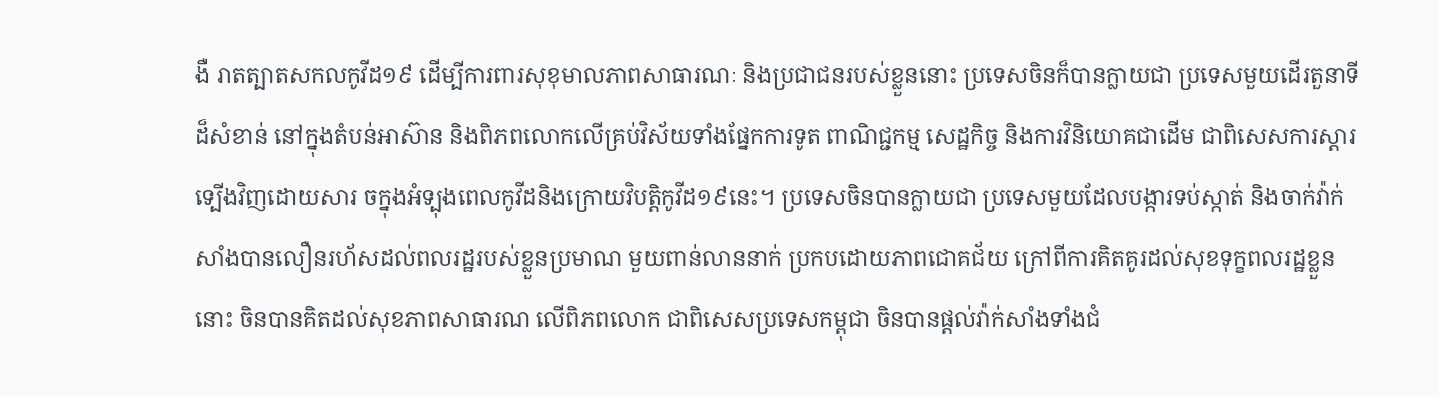ងឺ រាតត្បាតសកលកូវីដ១៩ ដើម្បីការពារសុខុមាលភាពសាធារណៈ និងប្រជាជនរបស់ខ្លួននោះ ប្រទេសចិនក៏បានក្លាយជា ប្រទេសមួយដើរតួនាទីដ៏សំខាន់ នៅក្នុងតំបន់អាស៊ាន និងពិភពលោកលើគ្រប់វិស័យទាំងផ្នែកការទូត ពាណិជ្ជកម្ម សេដ្ឋកិច្ច និងការវិនិយោគជាដើម ជាពិសេសការស្ដារទ្បើងវិញដោយសារ ចក្នុងអំទ្បុងពេលកូវីដនិងក្រោយវិបត្តិកូវីដ១៩នេះ។ ប្រទេសចិនបានក្លាយជា ប្រទេសមួយដែលបង្ការទប់ស្កាត់ និងចាក់វ៉ាក់សាំងបានលឿនរហ័សដល់ពលរដ្ឋរបស់ខ្លួនប្រមាណ មួយពាន់លាននាក់ ប្រកបដោយភាពជោគជ័យ ក្រៅពីការគិតគូរដល់សុខទុក្ខពលរដ្ឋខ្លួននោះ ចិនបានគិតដល់សុខភាពសាធារណ លើពិភពលោក ជាពិសេសប្រទេសកម្ពុជា ចិនបានផ្ដល់វ៉ាក់សាំងទាំងជំ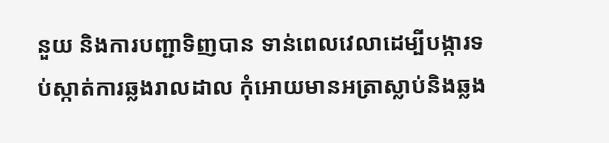នួយ និងការបញ្ជាទិញបាន ទាន់ពេលវេលាដេម្បីបង្ការទប់ស្កាត់ការឆ្លងរាលដាល កុំអោយមានអត្រាស្លាប់និងឆ្លង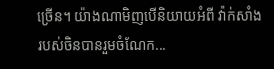ច្រើន។ យ៉ាងណាមិញបើនិយាយអំពី វ៉ាក់សាំងរបស់ចិនបានរួមចំណែក...